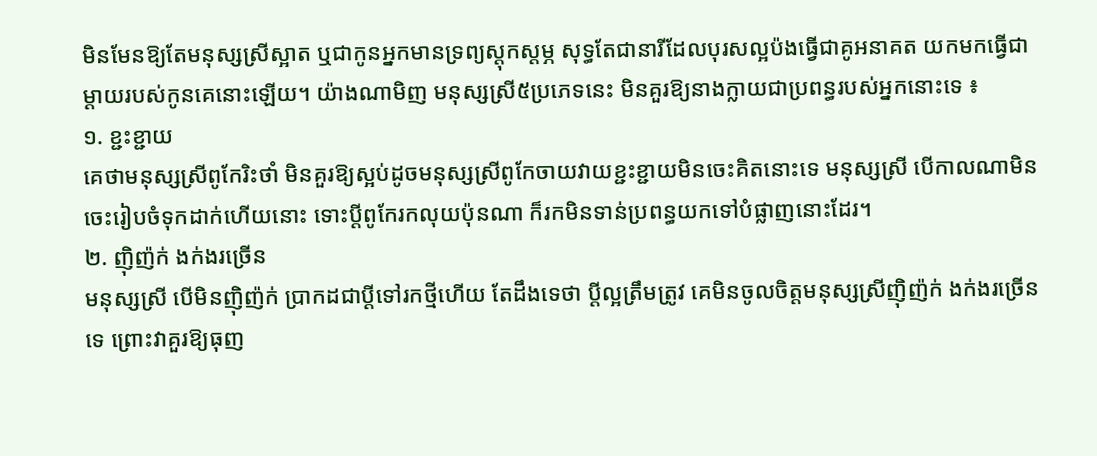មិនមែនឱ្យតែមនុស្សស្រីស្អាត ឬជាកូនអ្នកមានទ្រព្យស្ដុកស្ដម្ភ សុទ្ធតែជានារីដែលបុរសល្អប៉ងធ្វើជាគូអនាគត យកមកធ្វើជាម្ដាយរបស់កូនគេនោះឡើយ។ យ៉ាងណាមិញ មនុស្សស្រី៥ប្រភេទនេះ មិនគួរឱ្យនាងក្លាយជាប្រពន្ធរបស់អ្នកនោះទេ ៖
១. ខ្ជះខ្ជាយ
គេថាមនុស្សស្រីពូកែរិះថាំ មិនគួរឱ្យស្អប់ដូចមនុស្សស្រីពូកែចាយវាយខ្ជះខ្ជាយមិនចេះគិតនោះទេ មនុស្សស្រី បើកាលណាមិនចេះរៀបចំទុកដាក់ហើយនោះ ទោះប្ដីពូកែរកលុយប៉ុនណា ក៏រកមិនទាន់ប្រពន្ធយកទៅបំផ្លាញនោះដែរ។
២. ញ៉ិញ៉ក់ ងក់ងរច្រើន
មនុស្សស្រី បើមិនញ៉ិញ៉ក់ ប្រាកដជាប្ដីទៅរកថ្មីហើយ តែដឹងទេថា ប្ដីល្អត្រឹមត្រូវ គេមិនចូលចិត្តមនុស្សស្រីញ៉ិញ៉ក់ ងក់ងរច្រើនទេ ព្រោះវាគួរឱ្យធុញ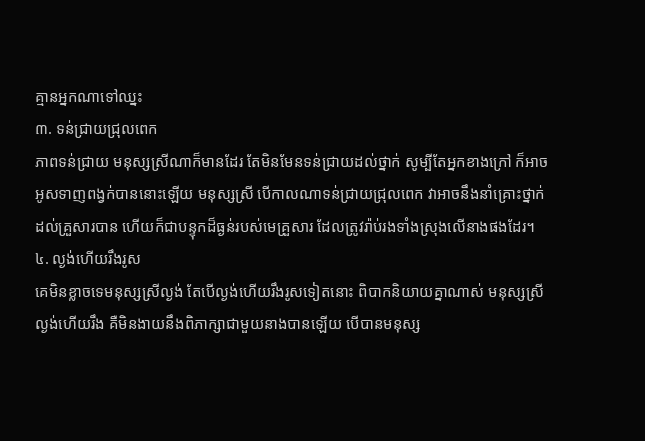គ្មានអ្នកណាទៅឈ្នះ
៣. ទន់ជ្រាយជ្រុលពេក
ភាពទន់ជ្រាយ មនុស្សស្រីណាក៏មានដែរ តែមិនមែនទន់ជ្រាយដល់ថ្នាក់ សូម្បីតែអ្នកខាងក្រៅ ក៏អាចអូសទាញពង្វក់បាននោះឡើយ មនុស្សស្រី បើកាលណាទន់ជ្រាយជ្រុលពេក វាអាចនឹងនាំគ្រោះថ្នាក់ដល់គ្រួសារបាន ហើយក៏ជាបន្ទុកដ៏ធ្ងន់របស់មេគ្រួសារ ដែលត្រូវរ៉ាប់រងទាំងស្រុងលើនាងផងដែរ។
៤. ល្ងង់ហើយរឹងរូស
គេមិនខ្លាចទេមនុស្សស្រីល្ងង់ តែបើល្ងង់ហើយរឹងរូសទៀតនោះ ពិបាកនិយាយគ្នាណាស់ មនុស្សស្រីល្ងង់ហើយរឹង គឺមិនងាយនឹងពិភាក្សាជាមួយនាងបានឡើយ បើបានមនុស្ស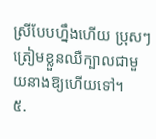ស្រីបែបហ្នឹងហើយ ប្រុសៗត្រៀមខ្លួនឈឺក្បាលជាមួយនាងឱ្យហើយទៅ។
៥.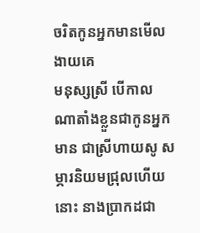ចរិតកូនអ្នកមានមើលងាយគេ
មនុស្សស្រី បើកាលណាតាំងខ្លួនជាកូនអ្នកមាន ជាស្រីហាយសូ សម្ភារនិយមជ្រុលហើយនោះ នាងប្រាកដជា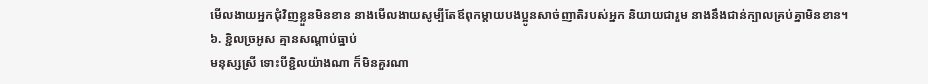មើលងាយអ្នកជុំវិញខ្លួនមិនខាន នាងមើលងាយសូម្បីតែឪពុកម្ដាយបងប្អូនសាច់ញាតិរបស់អ្នក និយាយជារួម នាងនឹងជាន់ក្បាលគ្រប់គ្នាមិនខាន។
៦. ខ្ជិលច្រអូស គ្មានសណ្ដាប់ធ្នាប់
មនុស្សស្រី ទោះបីខ្ជិលយ៉ាងណា ក៏មិនគួរណា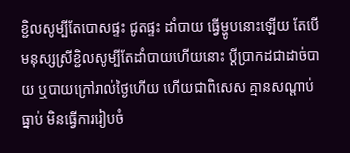ខ្ជិលសូម្បីតែបោសផ្ទះ ជូតផ្ទះ ដាំបាយ ធ្វើម្ហូបនោះឡើយ តែបើមនុស្សស្រីខ្ជិលសូម្បីតែដាំបាយហើយនោះ ប្ដីប្រាកដជាដាច់បាយ ឬបាយក្រៅរាល់ថ្ងៃហើយ ហើយជាពិសេស គ្មានសណ្ដាប់ធ្នាប់ មិនធ្វើការរៀបចំ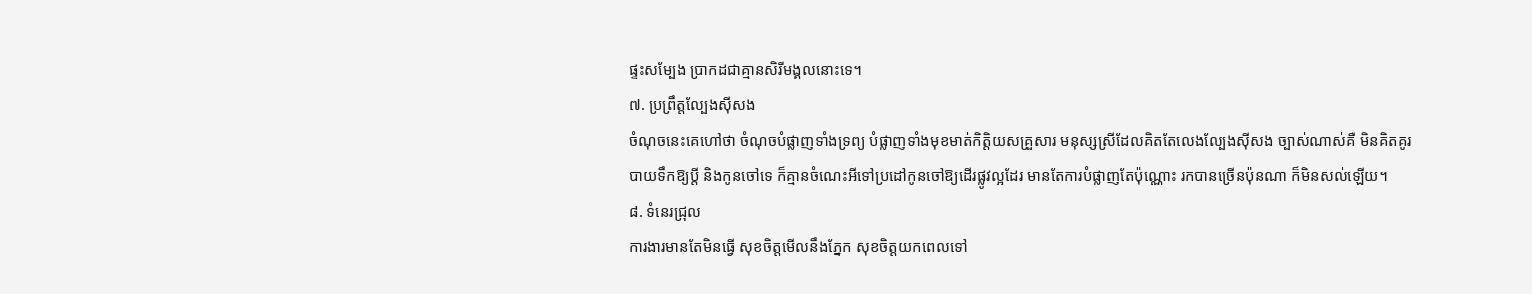ផ្ទះសម្បែង ប្រាកដជាគ្មានសិរីមង្គលនោះទេ។
៧. ប្រព្រឹត្តល្បែងស៊ីសង
ចំណុចនេះគេហៅថា ចំណុចបំផ្លាញទាំងទ្រព្យ បំផ្លាញទាំងមុខមាត់កិត្តិយសគ្រួសារ មនុស្សស្រីដែលគិតតែលេងល្បែងស៊ីសង ច្បាស់ណាស់គឺ មិនគិតគូរបាយទឹកឱ្យប្ដី និងកូនចៅទេ ក៏គ្មានចំណេះអីទៅប្រដៅកូនចៅឱ្យដើរផ្លូវល្អដែរ មានតែការបំផ្លាញតែប៉ុណ្ណោះ រកបានច្រើនប៉ុនណា ក៏មិនសល់ឡើយ។
៨. ទំនេរជ្រុល
ការងារមានតែមិនធ្វើ សុខចិត្តមើលនឹងភ្នែក សុខចិត្តយកពេលទៅ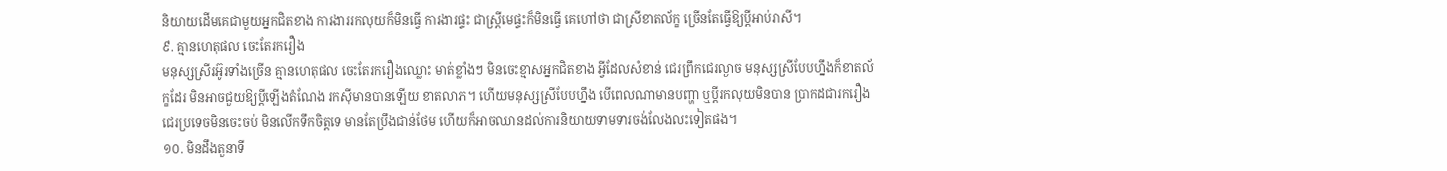និយាយដើមគេជាមួយអ្នកជិតខាង ការងាររកលុយក៏មិនធ្វើ ការងារផ្ទះ ជាស្ត្រីមេផ្ទះក៏មិនធ្វើ គេហៅថា ជាស្រីខាតល័ក្ខ ច្រើនតែធ្វើឱ្យប្ដីអាប់រាសី។
៩. គ្មានហេតុផល ចេះតែរករឿង
មនុស្សស្រីរអ៊ូរទាំងច្រើន គ្មានហេតុផល ចេះតែរករឿងឈ្លោះ មាត់ខ្លាំងៗ មិនចេះខ្មាសអ្នកជិតខាង អ្វីដែលសំខាន់ ជេរព្រឹកជេរល្ងាច មនុស្សស្រីបែបហ្នឹងក៏ខាតល័ក្ខដែរ មិនអាចជួយឱ្យប្ដីឡើងតំណែង រកស៊ីមានបានឡើយ ខាតលាភ។ ហើយមនុស្សស្រីបែបហ្នឹង បើពេលណាមានបញ្ហា ឬប្ដីរកលុយមិនបាន ប្រាកដជារករឿង ជេរប្រទេចមិនចេះចប់ មិនលើកទឹកចិត្តទេ មានតែប្រឹងជាន់ថែម ហើយក៏អាចឈានដល់ការនិយាយទាមទារចង់លែងលះទៀតផង។
១០. មិនដឹងតួនាទី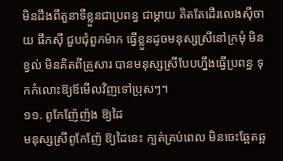មិនដឹងពីតួនាទីខ្លួនជាប្រពន្ធ ជាម្ដាយ គិតតែដើរលេងស៊ីចាយ ផឹកស៊ី ជួបជុំពួកម៉ាក ធ្វើខ្លួនដូចមនុស្សស្រីនៅក្រមុំ មិនខ្វល់ មិនគិតពីគ្រួសារ បានមនុស្សស្រីបែបហ្នឹងធ្វើប្រពន្ធ ទុកកំលោះឱ្យឪមើលវិញទៅប្រុសៗ។
១១. ពូកែញ៉ែញ៉ង ឱ្យដៃ
មនុស្សស្រីពូកែញ៉ែ ឱ្យដៃនេះ ក្បត់គ្រប់ពេល មិនចេះឆ្អែតឆ្អ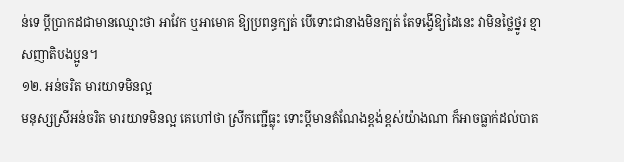ន់ទេ ប្ដីប្រាកដជាមានឈ្មោះថា អាវែក ឬអាមោគ ឱ្យប្រពន្ធក្បត់ បើទោះជានាងមិនក្បត់ តែទង្វើឱ្យដៃនេះ វាមិនថ្លៃថ្នូរ ខ្មាសញាតិបងប្អូន។
១២. អន់ចរិត មារយាទមិនល្អ
មនុស្សស្រីអន់ចរិត មារយាទមិនល្អ គេហៅថា ស្រីកញ្ជើធ្លុះ ទោះប្ដីមានតំណែងខ្ពង់ខ្ពស់យ៉ាងណា ក៏អាចធ្លាក់ដល់បាត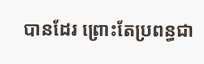បានដែរ ព្រោះតែប្រពន្ធជា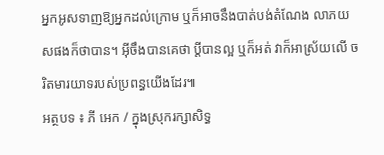អ្នកអូសទាញឱ្យអ្នកដល់ក្រោម ឬក៏អាចនឹងបាត់បង់តំណែង លាភយសផងក៏ថាបាន។ អ៊ីចឹងបានគេថា ប្ដីបានល្អ ឬក៏អត់ វាក៏អាស្រ័យលើ ចរិតមារយាទរបស់ប្រពន្ធយើងដែរ៕
អត្ថបទ ៖ ភី អេក / ក្នុងស្រុករក្សាសិទ្ធ